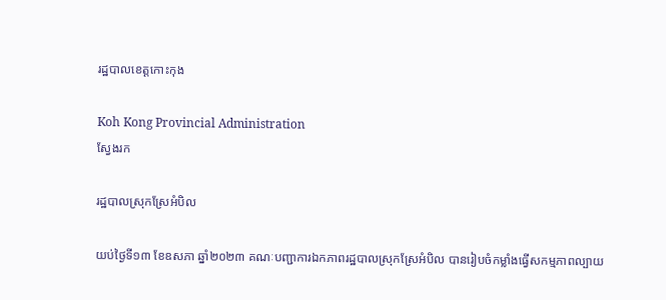រដ្ឋបាលខេត្តកោះកុង

Koh Kong Provincial Administration
ស្វែងរក

រដ្ឋបាលស្រុកស្រែអំបិល

យប់ថ្ងៃទី១៣ ខែឧសភា ឆ្នាំ២០២៣ គណៈបញ្ជាការឯកភាពរដ្ឋបាលស្រុកស្រែអំបិល បានរៀបចំកម្លាំងធ្វើសកម្មភាពល្បាយ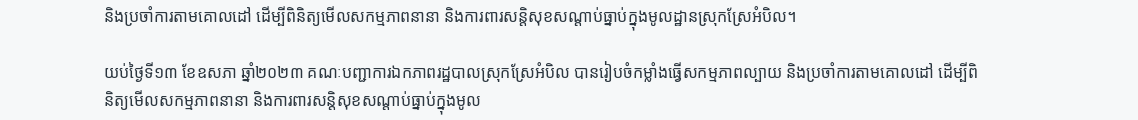និងប្រចាំការតាមគោលដៅ ដើម្បីពិនិត្យមើលសកម្មភាពនានា និងការពារសន្តិសុខសណ្តាប់ធ្នាប់ក្នុងមូលដ្ឋានស្រុកស្រែអំបិល។

យប់ថ្ងៃទី១៣ ខែឧសភា ឆ្នាំ២០២៣ គណៈបញ្ជាការឯកភាពរដ្ឋបាលស្រុកស្រែអំបិល បានរៀបចំកម្លាំងធ្វើសកម្មភាពល្បាយ និងប្រចាំការតាមគោលដៅ ដើម្បីពិនិត្យមើលសកម្មភាពនានា និងការពារសន្តិសុខសណ្តាប់ធ្នាប់ក្នុងមូល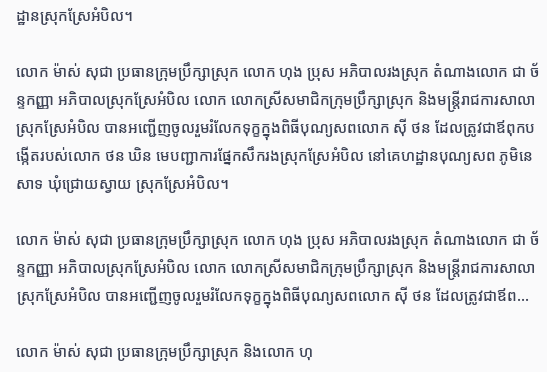ដ្ឋានស្រុកស្រែអំបិល។

លោក ម៉ាស់ សុជា ប្រធានក្រុមប្រឹក្សាស្រុក លោក ហុង ប្រុស អភិបាលរងស្រុក តំណាងលោក ជា ច័ន្ទកញ្ញា អភិបាលស្រុកស្រែអំបិល លោក លោកស្រីសមាជិកក្រុមប្រឹក្សាស្រុក និងមន្ត្រីរាជការសាលាស្រុកស្រែអំបិល បានអញ្ជើញចូលរួមរំលែកទុក្ខក្នុងពិធីបុណ្យសពលោក សុី ថន ដែលត្រូវជាឪពុកបង្កើតរបស់លោក ថន ឃិន មេបញ្ជាការផ្នែកសឹករងស្រុកស្រែអំបិល នៅគេហដ្ឋានបុណ្យសព ភូមិនេសាទ ឃុំជ្រោយស្វាយ ស្រុកស្រែអំបិល។

លោក ម៉ាស់ សុជា ប្រធានក្រុមប្រឹក្សាស្រុក លោក ហុង ប្រុស អភិបាលរងស្រុក តំណាងលោក ជា ច័ន្ទកញ្ញា អភិបាលស្រុកស្រែអំបិល លោក លោកស្រីសមាជិកក្រុមប្រឹក្សាស្រុក និងមន្ត្រីរាជការសាលាស្រុកស្រែអំបិល បានអញ្ជើញចូលរួមរំលែកទុក្ខក្នុងពិធីបុណ្យសពលោក សុី ថន ដែលត្រូវជាឪព...

លោក ម៉ាស់ សុជា ប្រធានក្រុមប្រឹក្សាស្រុក និងលោក ហុ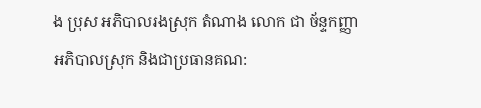ង ប្រុស អភិបាលរងស្រុក តំណាង លោក ជា ច័ន្ទកញ្ញា អភិបាលស្រុក និងជាប្រធានគណ: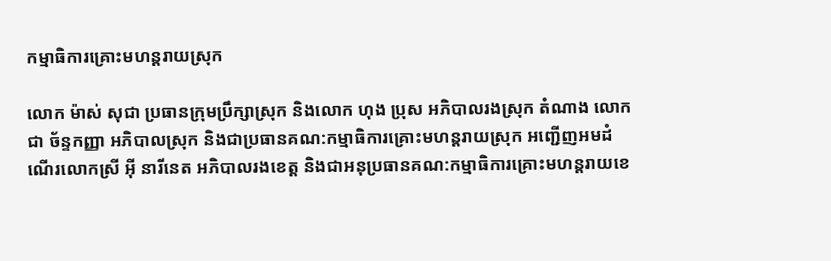កម្មាធិការគ្រោះមហន្តរាយស្រុក

លោក ម៉ាស់ សុជា ប្រធានក្រុមប្រឹក្សាស្រុក និងលោក ហុង ប្រុស អភិបាលរងស្រុក តំណាង លោក ជា ច័ន្ទកញ្ញា អភិបាលស្រុក និងជាប្រធានគណ:កម្មាធិការគ្រោះមហន្តរាយស្រុក អញ្ជើញអមដំណើរលោកស្រី អុី នារីនេត អភិបាលរងខេត្ត និងជាអនុប្រធានគណ:កម្មាធិការគ្រោះមហន្តរាយខេ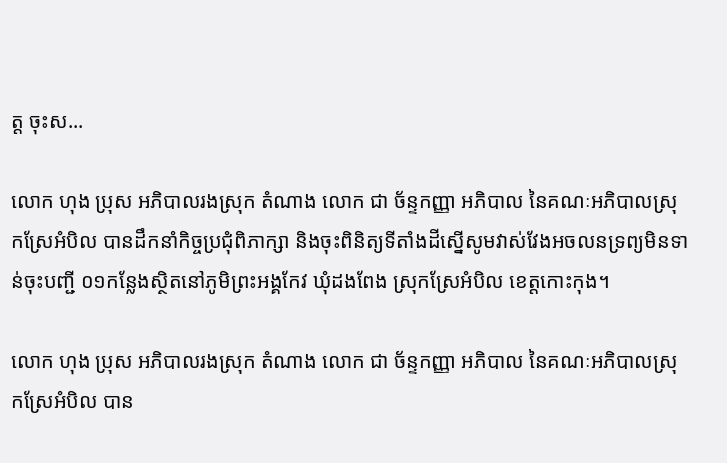ត្ត ចុះស...

លោក ហុង ប្រុស អភិបាលរងស្រុក តំណាង លោក ជា ច័ន្ទកញ្ញា អភិបាល នៃគណៈអភិបាលស្រុកស្រែអំបិល បានដឹកនាំកិច្ចប្រជុំពិភាក្សា និងចុះពិនិត្យទីតាំងដីស្នើសូមវាស់វែងអចលនទ្រព្យមិនទាន់ចុះបញ្ជី ០១កន្លែងស្ថិតនៅភូមិព្រះអង្គកែវ ឃុំដងពែង ស្រុកស្រែអំបិល ខេត្តកោះកុង។

លោក ហុង ប្រុស អភិបាលរងស្រុក តំណាង លោក ជា ច័ន្ទកញ្ញា អភិបាល នៃគណៈអភិបាលស្រុកស្រែអំបិល បាន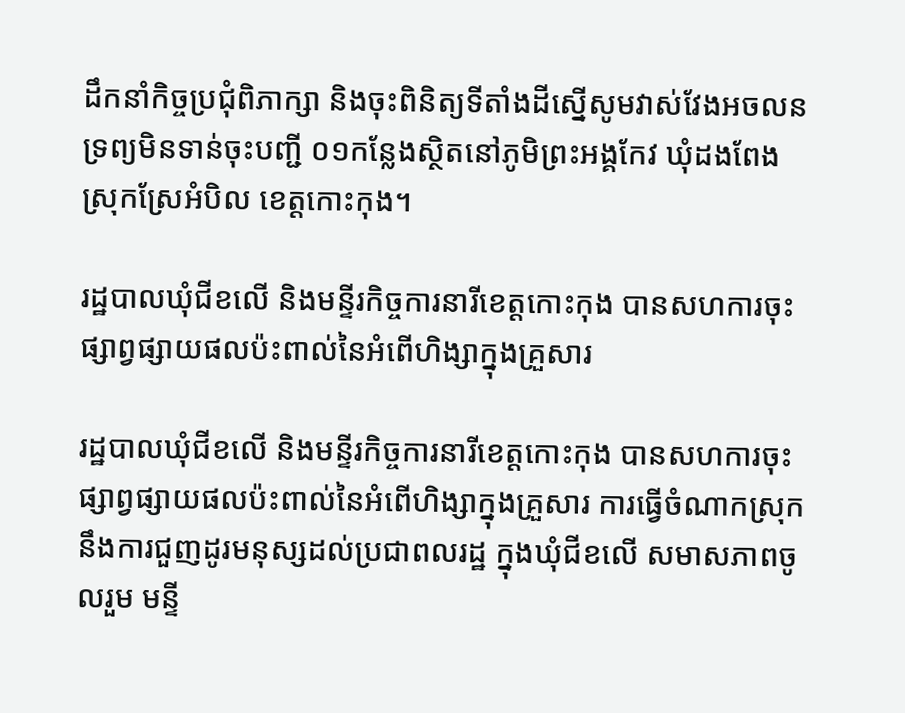ដឹកនាំកិច្ចប្រជុំពិភាក្សា និងចុះពិនិត្យទីតាំងដីស្នើសូមវាស់វែងអចលនទ្រព្យមិនទាន់ចុះបញ្ជី ០១កន្លែងស្ថិតនៅភូមិព្រះអង្គកែវ ឃុំដងពែង ស្រុកស្រែអំបិល ខេត្តកោះកុង។

រដ្ឋបាលឃុំជីខលើ និងមន្ទីរកិច្ចការនារីខេត្តកោះកុង បានសហការចុះផ្សាព្វផ្សាយផលប៉ះពាល់នៃអំពើហិង្សាក្នុងគ្រួសារ

រដ្ឋបាលឃុំជីខលើ និងមន្ទីរកិច្ចការនារីខេត្តកោះកុង បានសហការចុះផ្សាព្វផ្សាយផលប៉ះពាល់នៃអំពើហិង្សាក្នុងគ្រួសារ ការធ្វើចំណាកស្រុក នឹងការជួញដូរមនុស្សដល់ប្រជាពលរដ្ឋ ក្នុងឃុំជីខលើ សមាសភាពចូលរួម មន្ទី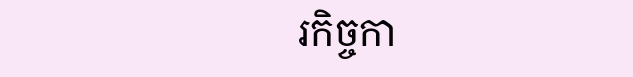រកិច្ចកា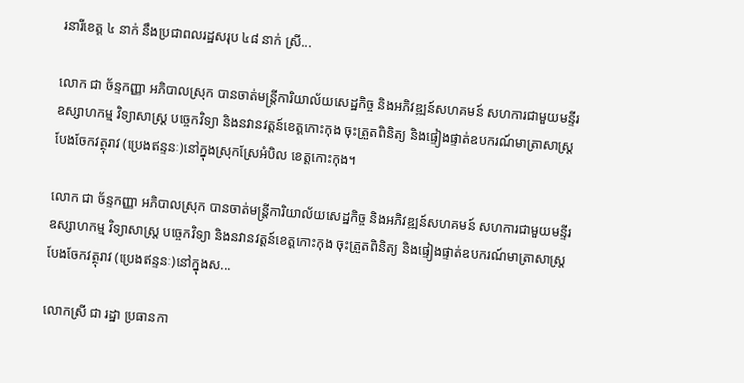រនារីខេត្ត ៤ នាក់ នឹងប្រជាពលរដ្ឋសរុប ៤៨ នាក់ ស្រី...

លោក ជា ច័ន្ទកញ្ញា អភិបាលស្រុក បានចាត់មន្ត្រីការិយាល័យសេដ្ឋកិច្ច និងអភិវឌ្ឍន៍សហគមន៍ សហការជាមួយមន្ទីរឧស្សាហកម្ម វិទ្យាសាស្ត្រ បច្ចេកវិទ្យា និងនវានវត្តន៍ខេត្តកោះកុង ចុះត្រួតពិនិត្យ និងផ្ទៀងផ្ទាត់ឧបករណ៍មាត្រាសាស្ត្របែងចែកវត្ថុរាវ (ប្រេងឥន្ទនៈ)នៅក្នុងស្រុកស្រែអំបិល ខេត្តកោះកុង។

លោក ជា ច័ន្ទកញ្ញា អភិបាលស្រុក បានចាត់មន្ត្រីការិយាល័យសេដ្ឋកិច្ច និងអភិវឌ្ឍន៍សហគមន៍ សហការជាមួយមន្ទីរឧស្សាហកម្ម វិទ្យាសាស្ត្រ បច្ចេកវិទ្យា និងនវានវត្តន៍ខេត្តកោះកុង ចុះត្រួតពិនិត្យ និងផ្ទៀងផ្ទាត់ឧបករណ៍មាត្រាសាស្ត្របែងចែកវត្ថុរាវ (ប្រេងឥន្ទនៈ)នៅក្នុងស...

លោកស្រី ជា រដ្ឋា ប្រធានកា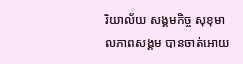រិយាល័យ សង្គមកិច្ច សុខុមាលភាពសង្គម បានចាត់អោយ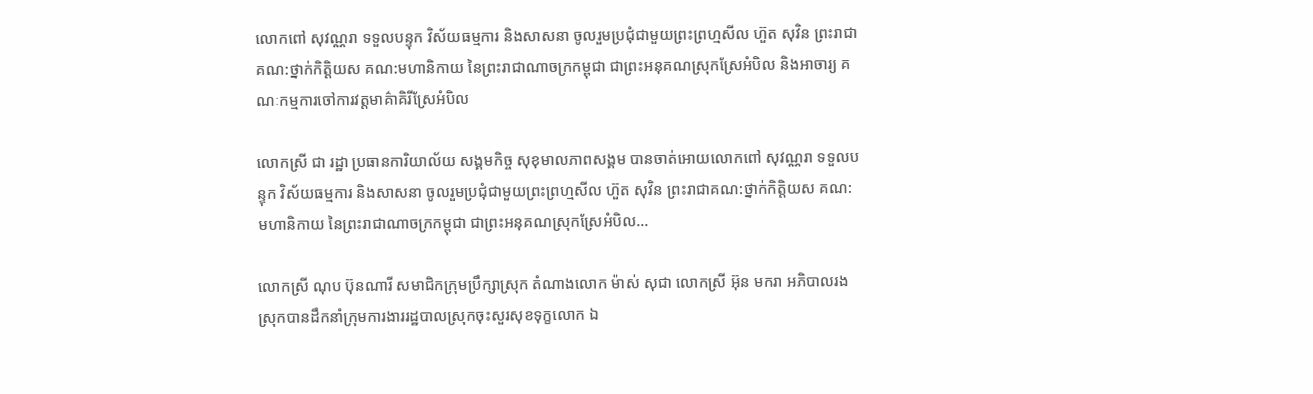លោកពៅ សុវណ្ណរា ទទួលបន្ទុក វិស័យធម្មការ និងសាសនា ចូលរួមប្រជុំជាមួយព្រះព្រហ្មសីល ហ៊ួត សុវិន ព្រះរាជាគណ:ថ្នាក់កិត្តិយស គណ:មហានិកាយ នៃព្រះរាជាណាចក្រកម្ពុជា ជាព្រះអនុគណស្រុកស្រែអំបិល និងអាចារ្យ គណៈកម្មការចៅការវត្តមាគ៌ាគិរីស្រែអំបិល

លោកស្រី ជា រដ្ឋា ប្រធានការិយាល័យ សង្គមកិច្ច សុខុមាលភាពសង្គម បានចាត់អោយលោកពៅ សុវណ្ណរា ទទួលបន្ទុក វិស័យធម្មការ និងសាសនា ចូលរួមប្រជុំជាមួយព្រះព្រហ្មសីល ហ៊ួត សុវិន ព្រះរាជាគណ:ថ្នាក់កិត្តិយស គណ:មហានិកាយ នៃព្រះរាជាណាចក្រកម្ពុជា ជាព្រះអនុគណស្រុកស្រែអំបិល...

លោកស្រី ណុប ប៊ុនណារី សមាជិកក្រុមប្រឹក្សាស្រុក តំណាងលោក ម៉ាស់ សុជា លោកស្រី អ៊ុន មករា អភិបាលរងស្រុកបានដឹកនាំក្រុមការងាររដ្ឋបាលស្រុកចុះសួរសុខទុក្ខលោក ឯ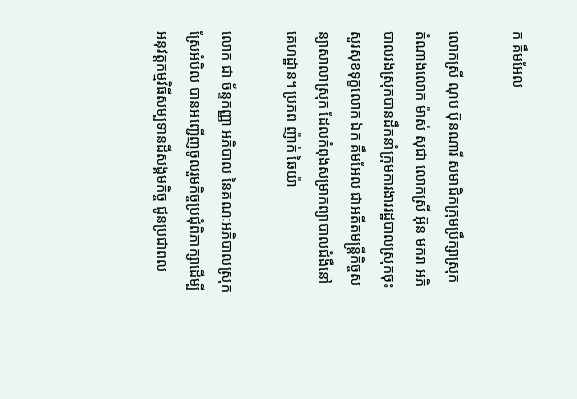ក គឹមអែល

លោកស្រី ណុប ប៊ុនណារី សមាជិកក្រុមប្រឹក្សាស្រុក តំណាងលោក ម៉ាស់ សុជា លោកស្រី អ៊ុន មករា អភិបាលរងស្រុកបានដឹកនាំក្រុមការងាររដ្ឋបាលស្រុកចុះសួរសុខទុក្ខលោក ឯក គឹមអែល ជាអតីតមន្រ្តីកិច្ចសន្យាសាលាស្រុក ដែលកំពុងសម្រាកព្យាបាលជំងឺនៅគេហដ្ឋាន។ ប្រភព ញ៉ាក់ ឆៃយ៉ា

លោក ជា ច័ន្ទកញ្ញា អភិបាល នៃគណៈអភិបាលស្រុកស្រែអំបិល បានអញ្ជើញចូលរួមកិច្ចប្រជុំពិភាក្សាដើម្បីអនុវត្តកម្មវិធីសម្បទានដីសង្គមកិច្ច ជូនប្រជាពល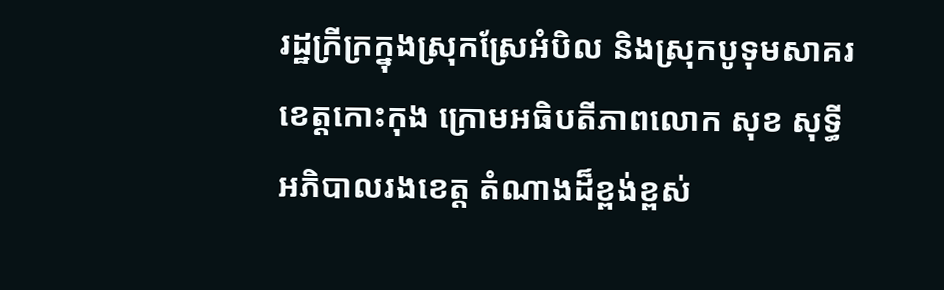រដ្ឋក្រីក្រក្នុងស្រុកស្រែអំបិល និងស្រុកបូទុមសាគរ ខេត្តកោះកុង ក្រោមអធិបតីភាពលោក សុខ សុទ្ធី អភិបាលរងខេត្ត តំណាងដ៏ខ្ពង់ខ្ពស់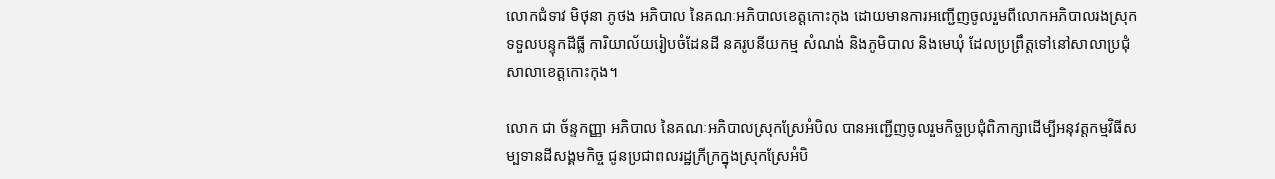លោកជំទាវ មិថុនា ភូថង អភិបាល នៃគណៈអភិបាលខេត្តកោះកុង ដោយមានការអញ្ជើញចូលរួមពីលោកអភិបាលរងស្រុកទទួលបន្ទុកដីធ្លី ការិយាល័យរៀបចំដែនដី នគរូបនីយកម្ម សំណង់ និងភូមិបាល និងមេឃុំ ដែលប្រព្រឹត្តទៅនៅសាលាប្រជុំសាលាខេត្តកោះកុង។

លោក ជា ច័ន្ទកញ្ញា អភិបាល នៃគណៈអភិបាលស្រុកស្រែអំបិល បានអញ្ជើញចូលរួមកិច្ចប្រជុំពិភាក្សាដើម្បីអនុវត្តកម្មវិធីសម្បទានដីសង្គមកិច្ច ជូនប្រជាពលរដ្ឋក្រីក្រក្នុងស្រុកស្រែអំបិ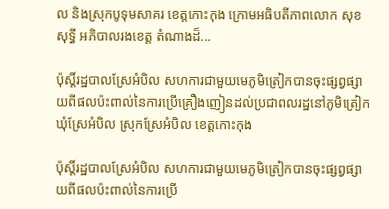ល និងស្រុកបូទុមសាគរ ខេត្តកោះកុង ក្រោមអធិបតីភាពលោក សុខ សុទ្ធី អភិបាលរងខេត្ត តំណាងដ៏...

ប៉ុស្តិ៍រដ្ឋបាលស្រែអំបិល សហការជាមួយមេភូមិត្រៀកបានចុះផ្សព្វផ្សាយពីផលប៉ះពាល់នៃការប្រើគ្រឿងញៀនដល់ប្រជាពលរដ្ឋនៅភូមិត្រៀក ឃុំស្រែអំបិល ស្រុកស្រែអំបិល ខេត្តកោះកុង

ប៉ុស្តិ៍រដ្ឋបាលស្រែអំបិល សហការជាមួយមេភូមិត្រៀកបានចុះផ្សព្វផ្សាយពីផលប៉ះពាល់នៃការប្រើ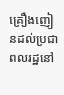គ្រឿងញៀនដល់ប្រជាពលរដ្ឋនៅ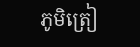ភូមិត្រៀ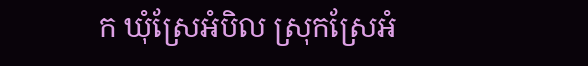ក ឃុំស្រែអំបិល ស្រុកស្រែអំ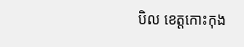បិល ខេត្តកោះកុង